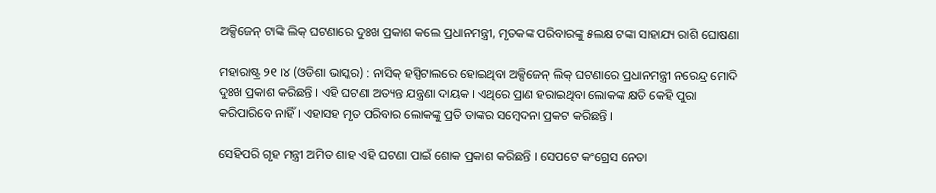ଅକ୍ସିଜେନ୍ ଟାଙ୍କି ଲିକ୍ ଘଟଣାରେ ଦୁଃଖ ପ୍ରକାଶ କଲେ ପ୍ରଧାନମନ୍ତ୍ରୀ, ମୃତକଙ୍କ ପରିବାରଙ୍କୁ ୫ଲକ୍ଷ ଟଙ୍କା ସାହାଯ୍ୟ ରାଶି ଘୋଷଣା

ମହାରାଷ୍ଟ୍ର ୨୧ ।୪ (ଓଡିଶା ଭାସ୍କର) : ନାସିକ୍ ହସ୍ପିଟାଲରେ ହୋଇଥିବା ଅକ୍ସିଜେନ୍ ଲିକ୍ ଘଟଣାରେ ପ୍ରଧାନମନ୍ତ୍ରୀ ନରେନ୍ଦ୍ର ମୋଦି ଦୁଃଖ ପ୍ରକାଶ କରିଛନ୍ତି । ଏହି ଘଟଣା ଅତ୍ୟନ୍ତ ଯନ୍ତ୍ରଣା ଦାୟକ । ଏଥିରେ ପ୍ରାଣ ହରାଇଥିବା ଲୋକଙ୍କ କ୍ଷତି କେହି ପୁରା କରିପାରିବେ ନାହିଁ । ଏହାସହ ମୃତ ପରିବାର ଲୋକଙ୍କୁ ପ୍ରତି ତାଙ୍କର ସମ୍ବେଦନା ପ୍ରକଟ କରିଛନ୍ତି ।

ସେହିପରି ଗୃହ ମନ୍ତ୍ରୀ ଅମିତ ଶାହ ଏହି ଘଟଣା ପାଇଁ ଶୋକ ପ୍ରକାଶ କରିଛନ୍ତି । ସେପଟେ କଂଗ୍ରେସ ନେତା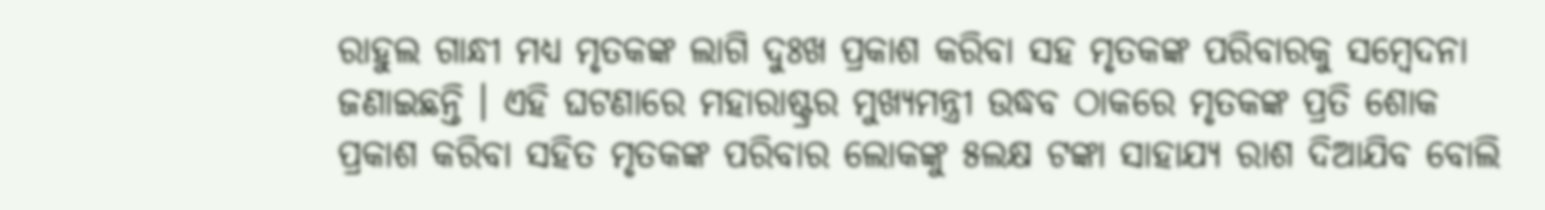ରାହୁଲ ଗାନ୍ଧୀ ମଧ୍ୟ ମୃତକଙ୍କ ଲାଗି ଦୁଃଖ ପ୍ରକାଶ କରିବା ସହ ମୃତକଙ୍କ ପରିବାରକୁ ସମ୍ବେଦନା ଜଣାଇଛନ୍ତି । ଏହି ଘଟଣାରେ ମହାରାଷ୍ଟ୍ରର ମୁଖ୍ୟମନ୍ତ୍ରୀ ଉଦ୍ଧବ ଠାକରେ ମୃତକଙ୍କ ପ୍ରତି ଶୋକ ପ୍ରକାଶ କରିବା ସହିତ ମୃତକଙ୍କ ପରିବାର ଲୋକଙ୍କୁ ୫ଲକ୍ଷ ଟଙ୍କା ସାହାଯ୍ୟ ରାଶ ଦିଆଯିବ ବୋଲି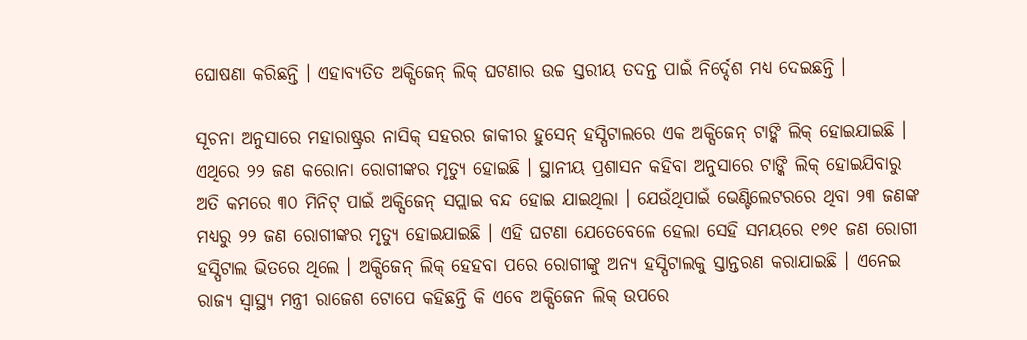ଘୋଷଣା କରିଛନ୍ତି । ଏହାବ୍ୟତିତ ଅକ୍ସିଜେନ୍ ଲିକ୍ ଘଟଣାର ଉଚ୍ଚ ସ୍ତରୀୟ ତଦନ୍ତ ପାଇଁ ନିର୍ଦ୍ଦେଶ ମଧ୍ୟ ଦେଇଛନ୍ତି ।

ସୂଚନା ଅନୁସାରେ ମହାରାଷ୍ଟ୍ରର ନାସିକ୍ ସହରର ଜାକୀର ହୁସେନ୍ ହସ୍ପିଟାଲରେ ଏକ ଅକ୍ସିଜେନ୍ ଟାଙ୍କି ଲିକ୍ ହୋଇଯାଇଛି । ଏଥିରେ ୨୨ ଜଣ କରୋନା ରୋଗୀଙ୍କର ମୃତ୍ୟୁ ହୋଇଛି । ସ୍ଥାନୀୟ ପ୍ରଶାସନ କହିବା ଅନୁସାରେ ଟାଙ୍କି ଲିକ୍ ହୋଇଯିବାରୁ ଅତି କମରେ ୩୦ ମିନିଟ୍ ପାଇଁ ଅକ୍ସିଜେନ୍ ସପ୍ଲାଇ ବନ୍ଦ ହୋଇ ଯାଇଥିଲା । ଯେଉଁଥିପାଇଁ ଭେଣ୍ଟିଲେଟରରେ ଥିବା ୨୩ ଜଣଙ୍କ ମଧ୍ୟରୁ ୨୨ ଜଣ ରୋଗୀଙ୍କର ମୃତ୍ୟୁ ହୋଇଯାଇଛି । ଏହି ଘଟଣା ଯେତେବେଳେ ହେଲା ସେହି ସମୟରେ ୧୭୧ ଜଣ ରୋଗୀ ହସ୍ପିଟାଲ ଭିତରେ ଥିଲେ । ଅକ୍ସିଜେନ୍ ଲିକ୍ ହେହବା ପରେ ରୋଗୀଙ୍କୁ ଅନ୍ୟ ହସ୍ପିଟାଲକୁ ସ୍ତାନ୍ତରଣ କରାଯାଇଛି । ଏନେଇ ରାଜ୍ୟ ସ୍ୱାସ୍ଥ୍ୟ ମନ୍ତ୍ରୀ ରାଜେଶ ଟୋପେ କହିଛନ୍ତି କି ଏବେ ଅକ୍ସିଜେନ ଲିକ୍ ଉପରେ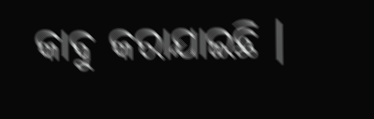କାବୁ କରାଯାଇଛି ।